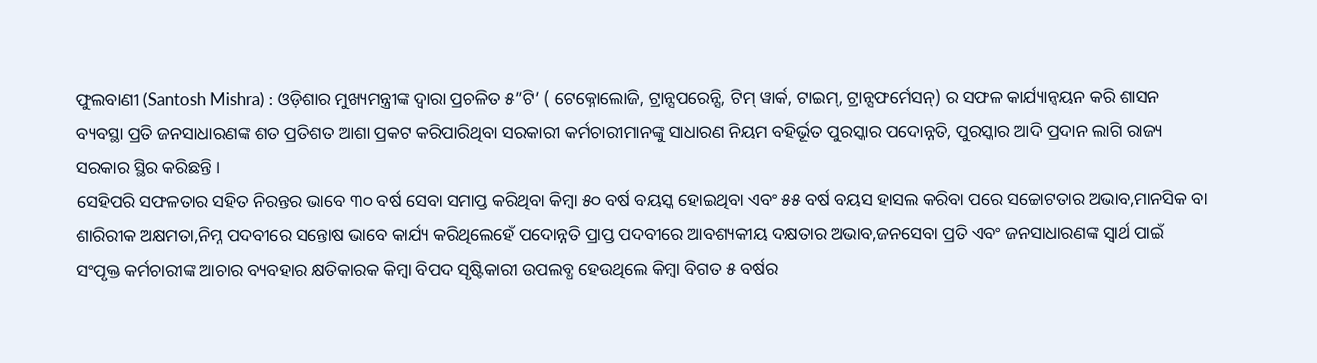ଫୁଲବାଣୀ (Santosh Mishra) : ଓଡ଼ିଶାର ମୁଖ୍ୟମନ୍ତ୍ରୀଙ୍କ ଦ୍ୱାରା ପ୍ରଚଳିତ ୫”ଟି’ ( ଟେକ୍ନୋଲୋଜି, ଟ୍ରାନ୍ସପରେନ୍ସି, ଟିମ୍ ୱାର୍କ, ଟାଇମ୍, ଟ୍ରାନ୍ସଫର୍ମେସନ୍) ର ସଫଳ କାର୍ଯ୍ୟାନ୍ୱୟନ କରି ଶାସନ ବ୍ୟବସ୍ଥା ପ୍ରତି ଜନସାଧାରଣଙ୍କ ଶତ ପ୍ରତିଶତ ଆଶା ପ୍ରକଟ କରିପାରିଥିବା ସରକାରୀ କର୍ମଚାରୀମାନଙ୍କୁ ସାଧାରଣ ନିୟମ ବହିର୍ଭୂତ ପୁରସ୍କାର ପଦୋନ୍ନତି, ପୁରସ୍କାର ଆଦି ପ୍ରଦାନ ଲାଗି ରାଜ୍ୟ ସରକାର ସ୍ଥିର କରିଛନ୍ତି ।
ସେହିପରି ସଫଳତାର ସହିତ ନିରନ୍ତର ଭାବେ ୩୦ ବର୍ଷ ସେବା ସମାପ୍ତ କରିଥିବା କିମ୍ବା ୫୦ ବର୍ଷ ବୟସ୍କ ହୋଇଥିବା ଏବଂ ୫୫ ବର୍ଷ ବୟସ ହାସଲ କରିବା ପରେ ସଚ୍ଚୋଟତାର ଅଭାବ,ମାନସିକ ବା ଶାରିରୀକ ଅକ୍ଷମତା,ନିମ୍ନ ପଦବୀରେ ସନ୍ତୋଷ ଭାବେ କାର୍ଯ୍ୟ କରିଥିଲେହେଁ ପଦୋନ୍ନତି ପ୍ରାପ୍ତ ପଦବୀରେ ଆବଶ୍ୟକୀୟ ଦକ୍ଷତାର ଅଭାବ,ଜନସେବା ପ୍ରତି ଏବଂ ଜନସାଧାରଣଙ୍କ ସ୍ୱାର୍ଥ ପାଇଁ ସଂପୃକ୍ତ କର୍ମଚାରୀଙ୍କ ଆଚାର ବ୍ୟବହାର କ୍ଷତିକାରକ କିମ୍ବା ବିପଦ ସୃଷ୍ଟିକାରୀ ଉପଲବ୍ଧ ହେଉଥିଲେ କିମ୍ବା ବିଗତ ୫ ବର୍ଷର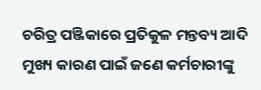ଚରିତ୍ର ପଞ୍ଜିକାରେ ପ୍ରତିକୁଳ ମନ୍ତବ୍ୟ ଆଦି ମୁଖ୍ୟ କାରଣ ପାଇଁ ଜଣେ କର୍ମଚାରୀଙ୍କୁ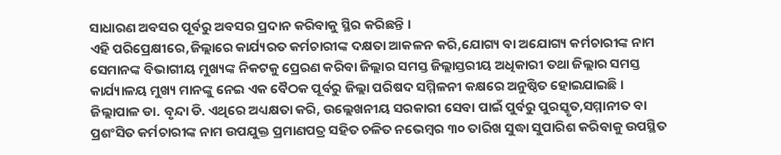ସାଧାରଣ ଅବସର ପୂର୍ବରୁ ଅବସର ପ୍ରଦାନ କରିବାକୁ ସ୍ଥିର କରିଛନ୍ତି ।
ଏହି ପରିପ୍ରେକ୍ଷୀରେ,ଜିଲ୍ଲାରେ କାର୍ଯ୍ୟରତ କର୍ମଚାରୀଙ୍କ ଦକ୍ଷତା ଆକଳନ କରି,ଯୋଗ୍ୟ ବା ଅଯୋଗ୍ୟ କର୍ମଚାରୀଙ୍କ ନାମ ସେମାନଙ୍କ ବିଭାଗୀୟ ମୁଖ୍ୟଙ୍କ ନିକଟକୁ ପ୍ରେରଣ କରିବା ଜିଲ୍ଲାର ସମସ୍ତ ଜିଲ୍ଲାସ୍ତରୀୟ ଅଧିକାରୀ ତଥା ଜିଲ୍ଲାର ସମସ୍ତ କାର୍ଯ୍ୟାଳୟ ମୁଖ୍ୟ ମାନଙ୍କୁ ନେଇ ଏକ ବୈଠକ ପୂର୍ବରୁ ଜିଲ୍ଲା ପରିଷଦ ସମ୍ମିଳନୀ କକ୍ଷରେ ଅନୁଷ୍ଠିତ ହୋଇଯାଇଛି ।
ଜିଲ୍ଲାପାଳ ଡା. ବୃନ୍ଦା ଡି. ଏଥିରେ ଅଧ୍ୟକ୍ଷତା କରି, ଉଲ୍ଲେଖନୀୟ ସରକାରୀ ସେବା ପାଇଁ ପୁର୍ବରୁ ପୁରସ୍କୃତ,ସମ୍ମାନୀତ ବା ପ୍ରଶଂସିତ କର୍ମଚାରୀଙ୍କ ନାମ ଉପଯୁକ୍ତ ପ୍ରମାଣପତ୍ର ସହିତ ଚଳିତ ନଭେମ୍ବର ୩୦ ତାରିଖ ସୁଦ୍ଧା ସୁପାରିଶ କରିବାକୁ ଉପସ୍ଥିତ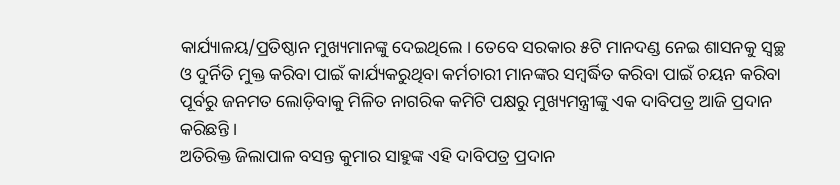କାର୍ଯ୍ୟାଳୟ/ପ୍ରତିଷ୍ଠାନ ମୁଖ୍ୟମାନଙ୍କୁ ଦେଇଥିଲେ । ତେବେ ସରକାର ୫ଟି ମାନଦଣ୍ଡ ନେଇ ଶାସନକୁ ସ୍ୱଚ୍ଛ ଓ ଦୁର୍ନିତି ମୁକ୍ତ କରିବା ପାଇଁ କାର୍ଯ୍ୟକରୁଥିବା କର୍ମଚାରୀ ମାନଙ୍କର ସମ୍ବର୍ଦ୍ଧିତ କରିବା ପାଇଁ ଚୟନ କରିବା ପୂର୍ବରୁ ଜନମତ ଲୋଡ଼ିବାକୁ ମିଳିତ ନାଗରିକ କମିଟି ପକ୍ଷରୁ ମୁଖ୍ୟମନ୍ତ୍ରୀଙ୍କୁ ଏକ ଦାବିପତ୍ର ଆଜି ପ୍ରଦାନ କରିଛନ୍ତି ।
ଅତିରିକ୍ତ ଜିଲାପାଳ ବସନ୍ତ କୁମାର ସାହୁଙ୍କ ଏହି ଦାବିପତ୍ର ପ୍ରଦାନ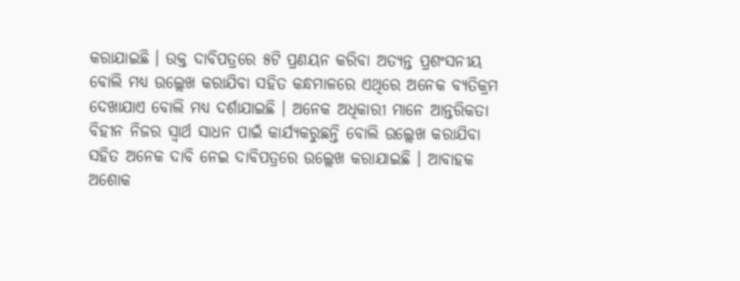କରାଯାଇଛି । ଉକ୍ତ ଦାବିପତ୍ରରେ ୫ଟି ପ୍ରଣୟନ କରିବା ଅତ୍ୟନ୍ତ ପ୍ରଶଂସନୀୟ ବୋଲି ମଧ୍ୟ ଉଲ୍ଲେଖ କରାଯିବା ସହିତ କନ୍ଧମାଳରେ ଏଥିରେ ଅନେକ ବ୍ୟତିକ୍ରମ ଦେଖାଯାଏ ବୋଲି ମଧ୍ୟ ଦର୍ଶାଯାଇଛି । ଅନେକ ଅଧିକାରୀ ମାନେ ଆନ୍ତରିକତା ବିହୀନ ନିଜର ସ୍ୱାର୍ଥ ସାଧନ ପାଇଁ କାର୍ଯ୍ୟକରୁଛନ୍ତି ବୋଲି ଉଲ୍ଲେଖ କରାଯିବା ସହିତ ଅନେକ ଦାବି ନେଇ ଦାବିପତ୍ରରେ ଉଲ୍ଲେଖ କରାଯାଇଛି । ଆବାହକ ଅଶୋକ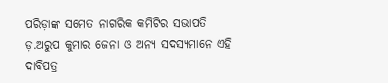ପରିଡ଼ାଙ୍କ ସମେତ ନାଗରିକ କମିଟିର ସଭାପତି ଡ଼.ଅରୁପ କୁମାର ଜେନା ଓ ଅନ୍ୟ ସଦସ୍ୟମାନେ ଏହି ଦାବିପତ୍ର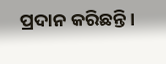ପ୍ରଦାନ କରିଛନ୍ତି ।